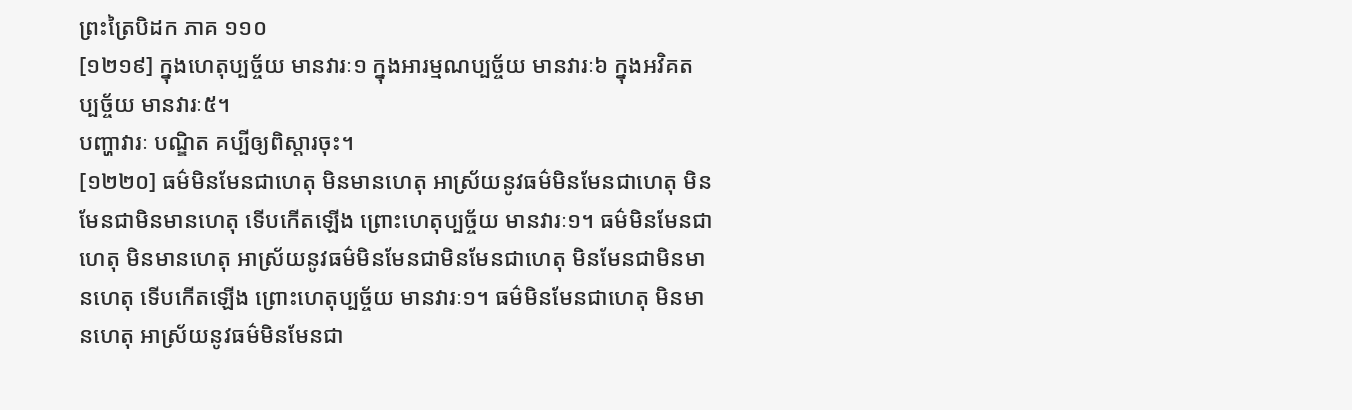ព្រះត្រៃបិដក ភាគ ១១០
[១២១៩] ក្នុងហេតុប្បច្ច័យ មានវារៈ១ ក្នុងអារម្មណប្បច្ច័យ មានវារៈ៦ ក្នុងអវិគតប្បច្ច័យ មានវារៈ៥។
បញ្ហាវារៈ បណ្ឌិត គប្បីឲ្យពិស្តារចុះ។
[១២២០] ធម៌មិនមែនជាហេតុ មិនមានហេតុ អាស្រ័យនូវធម៌មិនមែនជាហេតុ មិនមែនជាមិនមានហេតុ ទើបកើតឡើង ព្រោះហេតុប្បច្ច័យ មានវារៈ១។ ធម៌មិនមែនជាហេតុ មិនមានហេតុ អាស្រ័យនូវធម៌មិនមែនជាមិនមែនជាហេតុ មិនមែនជាមិនមានហេតុ ទើបកើតឡើង ព្រោះហេតុប្បច្ច័យ មានវារៈ១។ ធម៌មិនមែនជាហេតុ មិនមានហេតុ អាស្រ័យនូវធម៌មិនមែនជា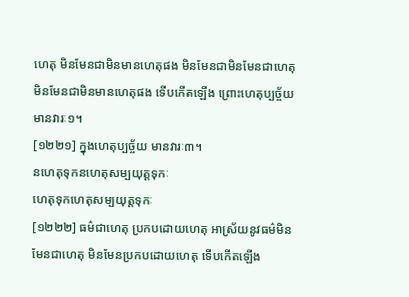ហេតុ មិនមែនជាមិនមានហេតុផង មិនមែនជាមិនមែនជាហេតុ មិនមែនជាមិនមានហេតុផង ទើបកើតឡើង ព្រោះហេតុប្បច្ច័យ មានវារៈ១។
[១២២១] ក្នុងហេតុប្បច្ច័យ មានវារៈ៣។
នហេតុទុកនហេតុសម្បយុត្តទុកៈ
ហេតុទុកហេតុសម្បយុត្តទុកៈ
[១២២២] ធម៌ជាហេតុ ប្រកបដោយហេតុ អាស្រ័យនូវធម៌មិនមែនជាហេតុ មិនមែនប្រកបដោយហេតុ ទើបកើតឡើង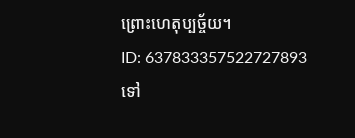ព្រោះហេតុប្បច្ច័យ។
ID: 637833357522727893
ទៅ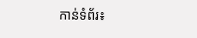កាន់ទំព័រ៖